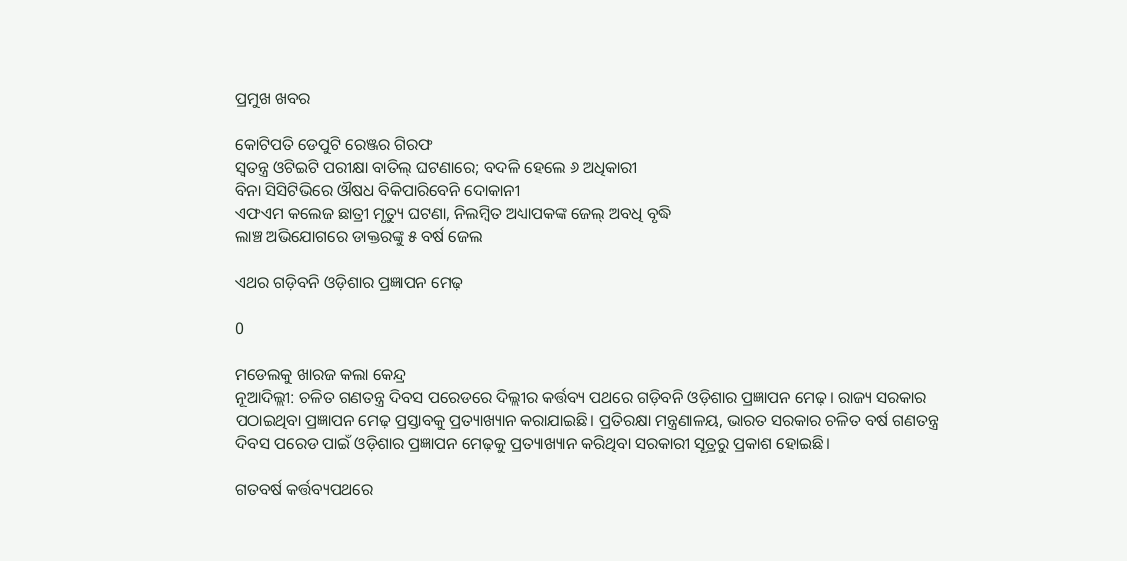ପ୍ରମୁଖ ଖବର

କୋଟିପତି ଡେପୁଟି ରେଞ୍ଜର ଗିରଫ
ସ୍ୱତନ୍ତ୍ର ଓଟିଇଟି ପରୀକ୍ଷା ବାତିଲ୍ ଘଟଣାରେ; ବଦଳି ହେଲେ ୬ ଅଧିକାରୀ
ବିନା ସିସିଟିଭିରେ ଔଷଧ ବିକିପାରିବେନି ଦୋକାନୀ
ଏଫଏମ କଲେଜ ଛାତ୍ରୀ ମୃତ୍ୟୁ ଘଟଣା, ନିଲମ୍ବିତ ଅଧ୍ୟାପକଙ୍କ ଜେଲ୍ ଅବଧି ବୃଦ୍ଧି
ଲାଞ୍ଚ ଅଭିଯୋଗରେ ଡାକ୍ତରଙ୍କୁ ୫ ବର୍ଷ ଜେଲ

ଏଥର ଗଡ଼ିବନି ଓଡ଼ିଶାର ପ୍ରଜ୍ଞାପନ ମେଢ଼

0

ମଡେଲକୁ ଖାରଜ କଲା କେନ୍ଦ୍ର
ନୂଆଦିଲ୍ଲୀ: ଚଳିତ ଗଣତନ୍ତ୍ର ଦିବସ ପରେଡରେ ଦିଲ୍ଲୀର କର୍ତ୍ତବ୍ୟ ପଥରେ ଗଡ଼ିବନି ଓଡ଼ିଶାର ପ୍ରଜ୍ଞାପନ ମେଢ଼। ରାଜ୍ୟ ସରକାର ପଠାଇଥିବା ପ୍ରଜ୍ଞାପନ ମେଢ଼ ପ୍ରସ୍ତାବକୁ ପ୍ରତ୍ୟାଖ୍ୟାନ କରାଯାଇଛି। ପ୍ରତିରକ୍ଷା ମନ୍ତ୍ରଣାଳୟ, ଭାରତ ସରକାର ଚଳିତ ବର୍ଷ ଗଣତନ୍ତ୍ର ଦିବସ ପରେଡ ପାଇଁ ଓଡ଼ିଶାର ପ୍ରଜ୍ଞାପନ ମେଢ଼କୁ ପ୍ରତ୍ୟାଖ୍ୟାନ କରିଥିବା ସରକାରୀ ସୂତ୍ରରୁ ପ୍ରକାଶ ହୋଇଛି।

ଗତବର୍ଷ କର୍ତ୍ତବ୍ୟପଥରେ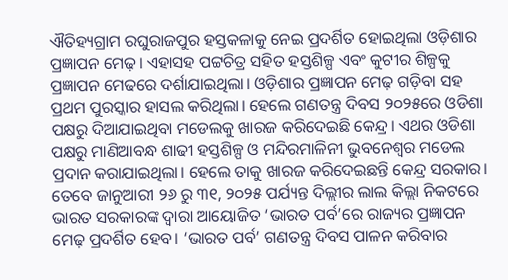ଐତିହ୍ୟଗ୍ରାମ ରଘୁରାଜପୁର ହସ୍ତକଳାକୁ ନେଇ ପ୍ରଦର୍ଶିତ ହୋଇଥିଲା ଓଡ଼ିଶାର ପ୍ରଜ୍ଞାପନ ମେଢ଼। ଏହାସହ ପଟ୍ଟଚିତ୍ର ସହିତ ହସ୍ତଶିଳ୍ପ ଏବଂ କୁଟୀର ଶିଳ୍ପକୁ ପ୍ରଜ୍ଞାପନ ମେଢରେ ଦର୍ଶାଯାଇଥିଲା। ଓଡ଼ିଶାର ପ୍ରଜ୍ଞାପନ ମେଢ଼ ଗଡ଼ିବା ସହ ପ୍ରଥମ ପୁରସ୍କାର ହାସଲ କରିଥିଲା। ହେଲେ ଗଣତନ୍ତ୍ର ଦିବସ ୨୦୨୫ରେ ଓଡିଶା ପକ୍ଷରୁ ଦିଆଯାଇଥିବା ମଡେଲକୁ ଖାରଜ କରିଦେଇଛି କେନ୍ଦ୍ର। ଏଥର ଓଡିଶା ପକ୍ଷରୁ ମାଣିଆବନ୍ଧ ଶାଢୀ ହସ୍ତଶିଳ୍ପ ଓ ମନ୍ଦିରମାଳିନୀ ଭୁବନେଶ୍ବର ମଡେଲ ପ୍ରଦାନ କରାଯାଇଥିଲା। ହେଲେ ତାକୁ ଖାରଜ କରିଦେଇଛନ୍ତି କେନ୍ଦ୍ର ସରକାର।
ତେବେ ଜାନୁଆରୀ ୨୬ ରୁ ୩୧, ୨୦୨୫ ପର୍ଯ୍ୟନ୍ତ ଦିଲ୍ଲୀର ଲାଲ କିଲ୍ଲା ନିକଟରେ ଭାରତ ସରକାରଙ୍କ ଦ୍ୱାରା ଆୟୋଜିତ ‘ଭାରତ ପର୍ବ’ରେ ରାଜ୍ୟର ପ୍ରଜ୍ଞାପନ ମେଢ଼ ପ୍ରଦର୍ଶିତ ହେବ। ‘ଭାରତ ପର୍ବ’ ଗଣତନ୍ତ୍ର ଦିବସ ପାଳନ କରିବାର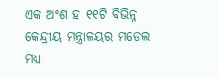ଏକ ଅଂଶ ହ ୧୧ଟି ବିଭିନ୍ନ କେନ୍ଦ୍ରୀୟ ମନ୍ତ୍ରାଳୟର ମଡେଲ ମଧ୍ୟ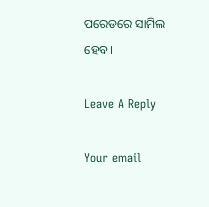ପରେଡରେ ସାମିଲ ହେବ।

Leave A Reply

Your email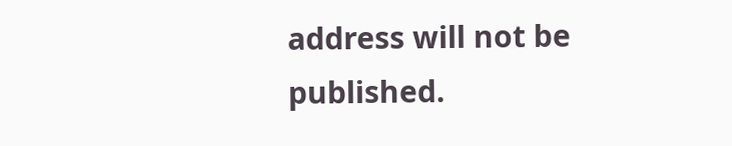address will not be published.